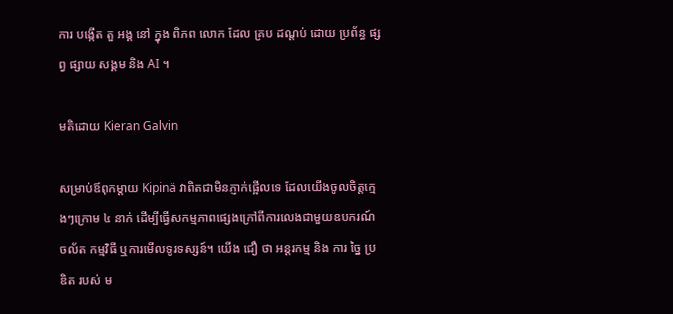ការ បង្កើត តួ អង្គ នៅ ក្នុង ពិភព លោក ដែល គ្រប ដណ្តប់ ដោយ ប្រព័ន្ធ ផ្សព្វ ផ្សាយ សង្គម និង AI ។

មតិដោយ Kieran Galvin

សម្រាប់ឪពុកម្តាយ Kipinä វាពិតជាមិនភ្ញាក់ផ្អើលទេ ដែលយើងចូលចិត្តក្មេងៗក្រោម ៤ នាក់ ដើម្បីធ្វើសកម្មភាពផ្សេងក្រៅពីការលេងជាមួយឧបករណ៍ចល័ត កម្មវិធី ឬការមើលទូរទស្សន៍។ យើង ជឿ ថា អន្តរកម្ម និង ការ ច្នៃ ប្រឌិត របស់ ម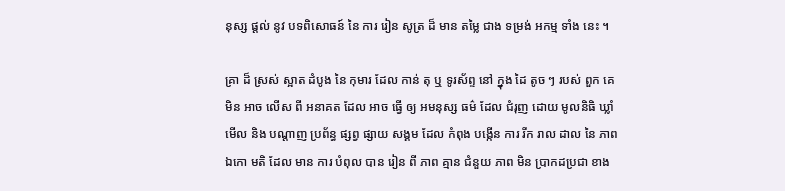នុស្ស ផ្ដល់ នូវ បទពិសោធន៍ នៃ ការ រៀន សូត្រ ដ៏ មាន តម្លៃ ជាង ទម្រង់ អកម្ម ទាំង នេះ ។

គ្រា ដ៏ ស្រស់ ស្អាត ដំបូង នៃ កុមារ ដែល កាន់ តុ ឬ ទូរស័ព្ទ នៅ ក្នុង ដៃ តូច ៗ របស់ ពួក គេ មិន អាច លើស ពី អនាគត ដែល អាច ធ្វើ ឲ្យ អមនុស្ស ធម៌ ដែល ជំរុញ ដោយ មូលនិធិ ឃ្លាំ មើល និង បណ្តាញ ប្រព័ន្ធ ផ្សព្វ ផ្សាយ សង្គម ដែល កំពុង បង្កើន ការ រីក រាល ដាល នៃ ភាព ឯកោ មតិ ដែល មាន ការ បំពុល បាន រៀន ពី ភាព គ្មាន ជំនួយ ភាព មិន ប្រាកដប្រជា ខាង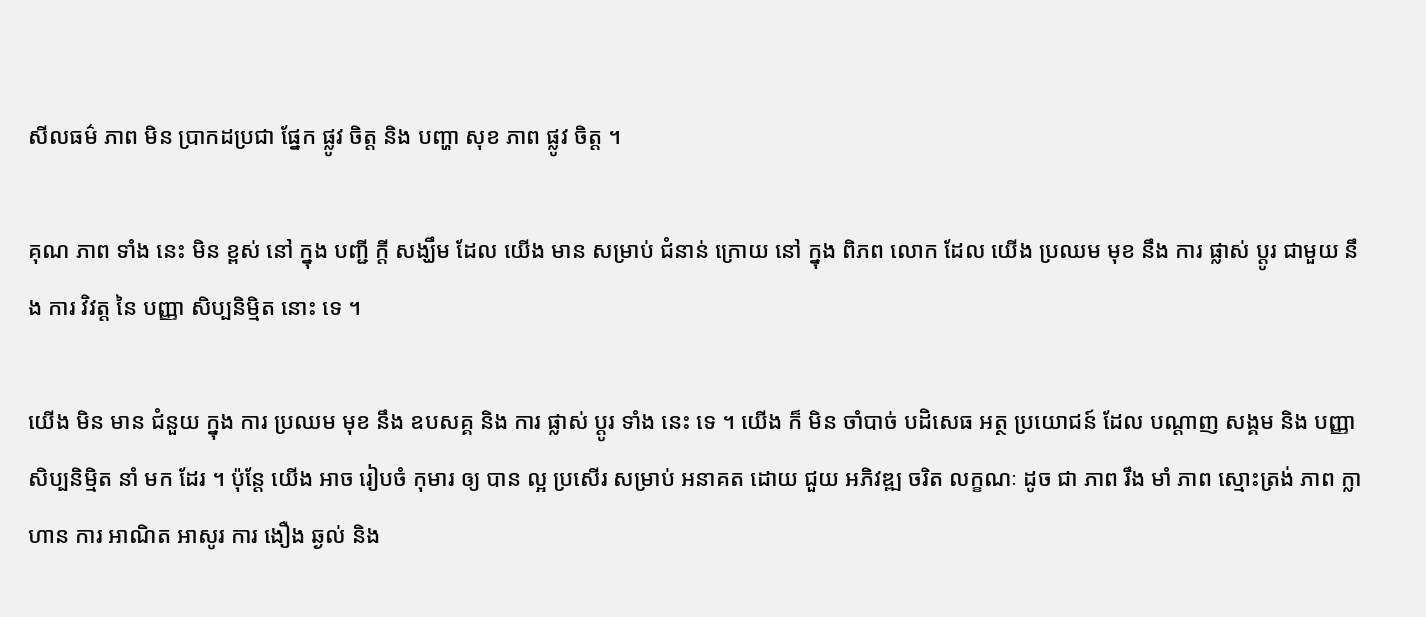សីលធម៌ ភាព មិន ប្រាកដប្រជា ផ្នែក ផ្លូវ ចិត្ត និង បញ្ហា សុខ ភាព ផ្លូវ ចិត្ត ។

គុណ ភាព ទាំង នេះ មិន ខ្ពស់ នៅ ក្នុង បញ្ជី ក្តី សង្ឃឹម ដែល យើង មាន សម្រាប់ ជំនាន់ ក្រោយ នៅ ក្នុង ពិភព លោក ដែល យើង ប្រឈម មុខ នឹង ការ ផ្លាស់ ប្តូរ ជាមួយ នឹង ការ វិវត្ត នៃ បញ្ញា សិប្បនិម្មិត នោះ ទេ ។

យើង មិន មាន ជំនួយ ក្នុង ការ ប្រឈម មុខ នឹង ឧបសគ្គ និង ការ ផ្លាស់ ប្ដូរ ទាំង នេះ ទេ ។ យើង ក៏ មិន ចាំបាច់ បដិសេធ អត្ថ ប្រយោជន៍ ដែល បណ្តាញ សង្គម និង បញ្ញា សិប្បនិម្មិត នាំ មក ដែរ ។ ប៉ុន្តែ យើង អាច រៀបចំ កុមារ ឲ្យ បាន ល្អ ប្រសើរ សម្រាប់ អនាគត ដោយ ជួយ អភិវឌ្ឍ ចរិត លក្ខណៈ ដូច ជា ភាព រឹង មាំ ភាព ស្មោះត្រង់ ភាព ក្លាហាន ការ អាណិត អាសូរ ការ ងឿង ឆ្ងល់ និង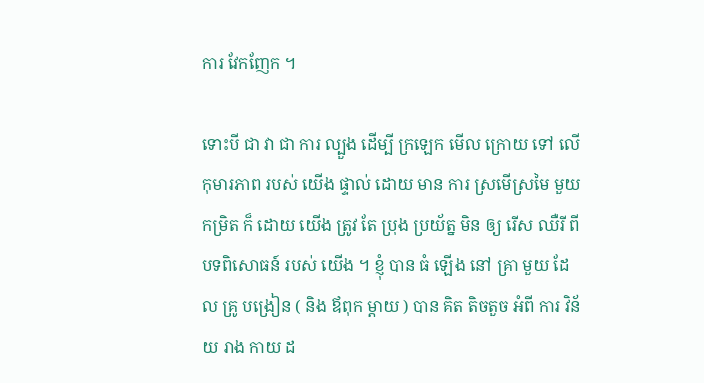ការ វែកញែក ។

ទោះបី ជា វា ជា ការ ល្បួង ដើម្បី ក្រឡេក មើល ក្រោយ ទៅ លើ កុមារភាព របស់ យើង ផ្ទាល់ ដោយ មាន ការ ស្រមើស្រមៃ មួយ កម្រិត ក៏ ដោយ យើង ត្រូវ តែ ប្រុង ប្រយ័ត្ន មិន ឲ្យ រើស ឈឺរី ពី បទពិសោធន៍ របស់ យើង ។ ខ្ញុំ បាន ធំ ឡើង នៅ គ្រា មួយ ដែល គ្រូ បង្រៀន ( និង ឪពុក ម្ដាយ ) បាន គិត តិចតួច អំពី ការ វិន័យ រាង កាយ ដ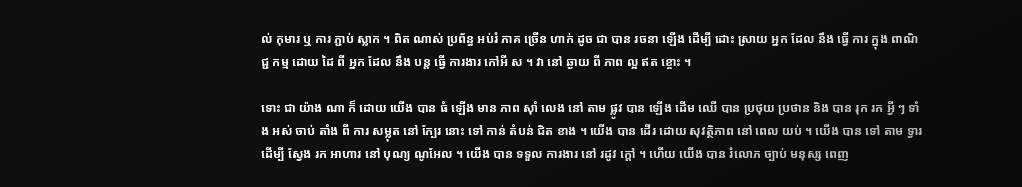ល់ កុមារ ឬ ការ ភ្ជាប់ ស្លាក ។ ពិត ណាស់ ប្រព័ន្ធ អប់រំ ភាគ ច្រើន ហាក់ ដូច ជា បាន រចនា ឡើង ដើម្បី ដោះ ស្រាយ អ្នក ដែល នឹង ធ្វើ ការ ក្នុង ពាណិជ្ជ កម្ម ដោយ ដៃ ពី អ្នក ដែល នឹង បន្ត ធ្វើ ការងារ កៅអី ស ។ វា នៅ ឆ្ងាយ ពី ភាព ល្អ ឥត ខ្ចោះ ។

ទោះ ជា យ៉ាង ណា ក៏ ដោយ យើង បាន ធំ ឡើង មាន ភាព ស៊ាំ លេង នៅ តាម ផ្លូវ បាន ឡើង ដើម ឈើ បាន ប្រថុយ ប្រថាន និង បាន រុក រក អ្វី ៗ ទាំង អស់ ចាប់ តាំង ពី ការ សម្លុត នៅ ក្បែរ នោះ ទៅ កាន់ តំបន់ ជិត ខាង ។ យើង បាន ដើរ ដោយ សុវត្ថិភាព នៅ ពេល យប់ ។ យើង បាន ទៅ តាម ទ្វារ ដើម្បី ស្វែង រក អាហារ នៅ បុណ្យ ណូអែល ។ យើង បាន ទទួល ការងារ នៅ រដូវ ក្តៅ ។ ហើយ យើង បាន រំលោភ ច្បាប់ មនុស្ស ពេញ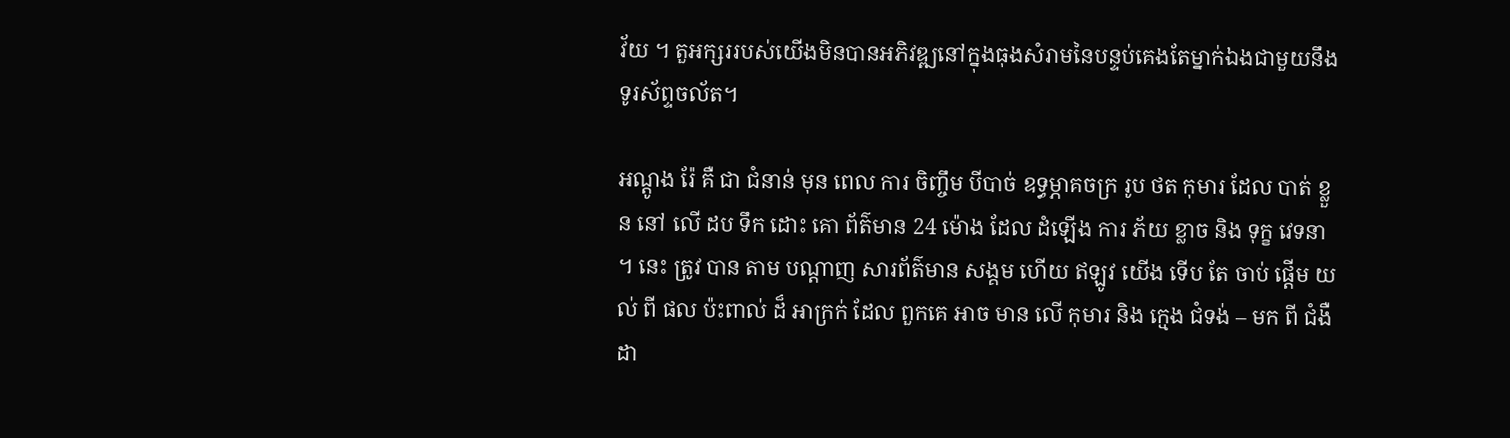វ័យ ។ តួអក្សររបស់យើងមិនបានអភិវឌ្ឍនៅក្នុងធុងសំរាមនៃបន្ទប់គេងតែម្នាក់ឯងជាមួយនឹងទូរស័ព្ទចល័ត។

អណ្តូង រ៉ែ គឺ ជា ជំនាន់ មុន ពេល ការ ចិញ្ចឹម បីបាច់ ឧទ្ធម្ភាគចក្រ រូប ថត កុមារ ដែល បាត់ ខ្លួន នៅ លើ ដប ទឹក ដោះ គោ ព័ត៌មាន 24 ម៉ោង ដែល ដំឡើង ការ ភ័យ ខ្លាច និង ទុក្ខ វេទនា ។ នេះ ត្រូវ បាន តាម បណ្តាញ សារព័ត៌មាន សង្គម ហើយ ឥឡូវ យើង ទើប តែ ចាប់ ផ្ដើម យល់ ពី ផល ប៉ះពាល់ ដ៏ អាក្រក់ ដែល ពួកគេ អាច មាន លើ កុមារ និង ក្មេង ជំទង់ – មក ពី ជំងឺ ដា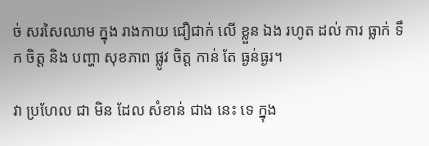ច់ សរសៃឈាម ក្នុង រាងកាយ ជឿជាក់ លើ ខ្លួន ឯង រហូត ដល់ ការ ធ្លាក់ ទឹក ចិត្ត និង បញ្ហា សុខភាព ផ្លូវ ចិត្ត កាន់ តែ ធ្ងន់ធ្ងរ។

វា ប្រហែល ជា មិន ដែល សំខាន់ ជាង នេះ ទេ ក្នុង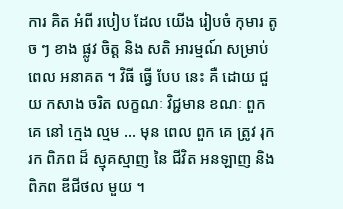ការ គិត អំពី របៀប ដែល យើង រៀបចំ កុមារ តូច ៗ ខាង ផ្លូវ ចិត្ត និង សតិ អារម្មណ៍ សម្រាប់ ពេល អនាគត ។ វិធី ធ្វើ បែប នេះ គឺ ដោយ ជួយ កសាង ចរិត លក្ខណៈ វិជ្ជមាន ខណៈ ពួកគេ នៅ ក្មេង ល្មម ... មុន ពេល ពួក គេ ត្រូវ រុករក ពិភព ដ៏ ស្មុគស្មាញ នៃ ជីវិត អនឡាញ និង ពិភព ឌីជីថល មួយ ។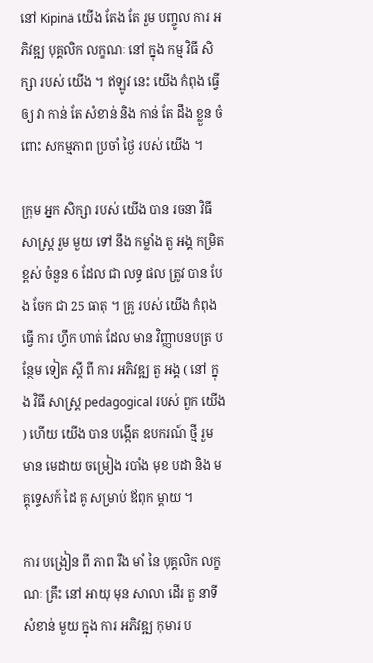នៅ Kipinä យើង តែង តែ រួម បញ្ចូល ការ អភិវឌ្ឍ បុគ្គលិក លក្ខណៈ នៅ ក្នុង កម្ម វិធី សិក្សា របស់ យើង ។ ឥឡូវ នេះ យើង កំពុង ធ្វើ ឲ្យ វា កាន់ តែ សំខាន់ និង កាន់ តែ ដឹង ខ្លួន ចំពោះ សកម្មភាព ប្រចាំ ថ្ងៃ របស់ យើង ។

ក្រុម អ្នក សិក្សា របស់ យើង បាន រចនា វិធី សាស្ត្រ រួម មួយ ទៅ នឹង កម្លាំង តួ អង្គ កម្រិត ខ្ពស់ ចំនួន 6 ដែល ជា លទ្ធ ផល ត្រូវ បាន បែង ចែក ជា 25 ធាតុ ។ គ្រូ របស់ យើង កំពុង ធ្វើ ការ ហ្វឹក ហាត់ ដែល មាន វិញ្ញាបនបត្រ បន្ថែម ទៀត ស្តី ពី ការ អភិវឌ្ឍ តួ អង្គ ( នៅ ក្នុង វិធី សាស្ត្រ pedagogical របស់ ពួក យើង ) ហើយ យើង បាន បង្កើត ឧបករណ៍ ថ្មី រួម មាន មេដាយ ចម្រៀង របាំង មុខ បដា និង មគ្គុទ្ទេសក៍ ដៃ គូ សម្រាប់ ឪពុក ម្តាយ ។

ការ បង្រៀន ពី ភាព រឹង មាំ នៃ បុគ្គលិក លក្ខណៈ គ្រឹះ នៅ អាយុ មុន សាលា ដើរ តួ នាទី សំខាន់ មួយ ក្នុង ការ អភិវឌ្ឍ កុមារ ប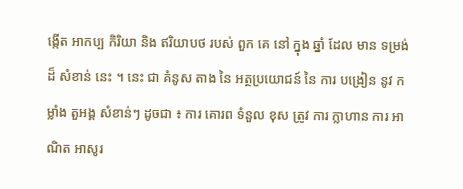ង្កើត អាកប្ប កិរិយា និង ឥរិយាបថ របស់ ពួក គេ នៅ ក្នុង ឆ្នាំ ដែល មាន ទម្រង់ ដ៏ សំខាន់ នេះ ។ នេះ ជា គំនូស តាង នៃ អត្ថប្រយោជន៍ នៃ ការ បង្រៀន នូវ កម្លាំង តួអង្គ សំខាន់ៗ ដូចជា ៖ ការ គោរព ទំនួល ខុស ត្រូវ ការ ក្លាហាន ការ អាណិត អាសូរ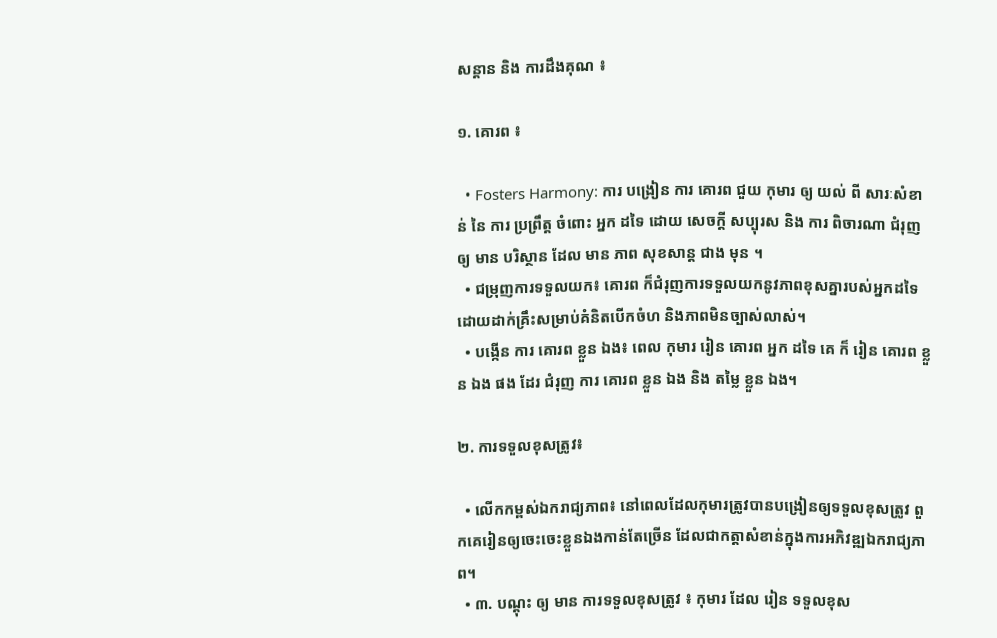សន្តាន និង ការដឹងគុណ ៖

១. គោរព ៖

  • Fosters Harmony: ការ បង្រៀន ការ គោរព ជួយ កុមារ ឲ្យ យល់ ពី សារៈសំខាន់ នៃ ការ ប្រព្រឹត្ត ចំពោះ អ្នក ដទៃ ដោយ សេចក្ដី សប្បុរស និង ការ ពិចារណា ជំរុញ ឲ្យ មាន បរិស្ថាន ដែល មាន ភាព សុខសាន្ត ជាង មុន ។
  • ជម្រុញការទទួលយក៖ គោរព ក៏ជំរុញការទទួលយកនូវភាពខុសគ្នារបស់អ្នកដទៃ ដោយដាក់គ្រឹះសម្រាប់គំនិតបើកចំហ និងភាពមិនច្បាស់លាស់។
  • បង្កើន ការ គោរព ខ្លួន ឯង៖ ពេល កុមារ រៀន គោរព អ្នក ដទៃ គេ ក៏ រៀន គោរព ខ្លួន ឯង ផង ដែរ ជំរុញ ការ គោរព ខ្លួន ឯង និង តម្លៃ ខ្លួន ឯង។

២. ការទទួលខុសត្រូវ៖

  • លើកកម្ពស់ឯករាជ្យភាព៖ នៅពេលដែលកុមារត្រូវបានបង្រៀនឲ្យទទួលខុសត្រូវ ពួកគេរៀនឲ្យចេះចេះខ្លួនឯងកាន់តែច្រើន ដែលជាកត្តាសំខាន់ក្នុងការអភិវឌ្ឍឯករាជ្យភាព។
  • ៣. បណ្ដុះ ឲ្យ មាន ការទទួលខុសត្រូវ ៖ កុមារ ដែល រៀន ទទួលខុស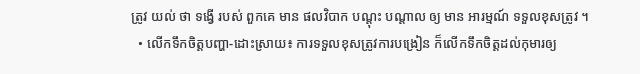ត្រូវ យល់ ថា ទង្វើ របស់ ពួកគេ មាន ផលវិបាក បណ្តុះ បណ្តាល ឲ្យ មាន អារម្មណ៍ ទទួលខុសត្រូវ ។
  • លើកទឹកចិត្តបញ្ហា-ដោះស្រាយ៖ ការទទួលខុសត្រូវការបង្រៀន ក៏លើកទឹកចិត្តដល់កុមារឲ្យ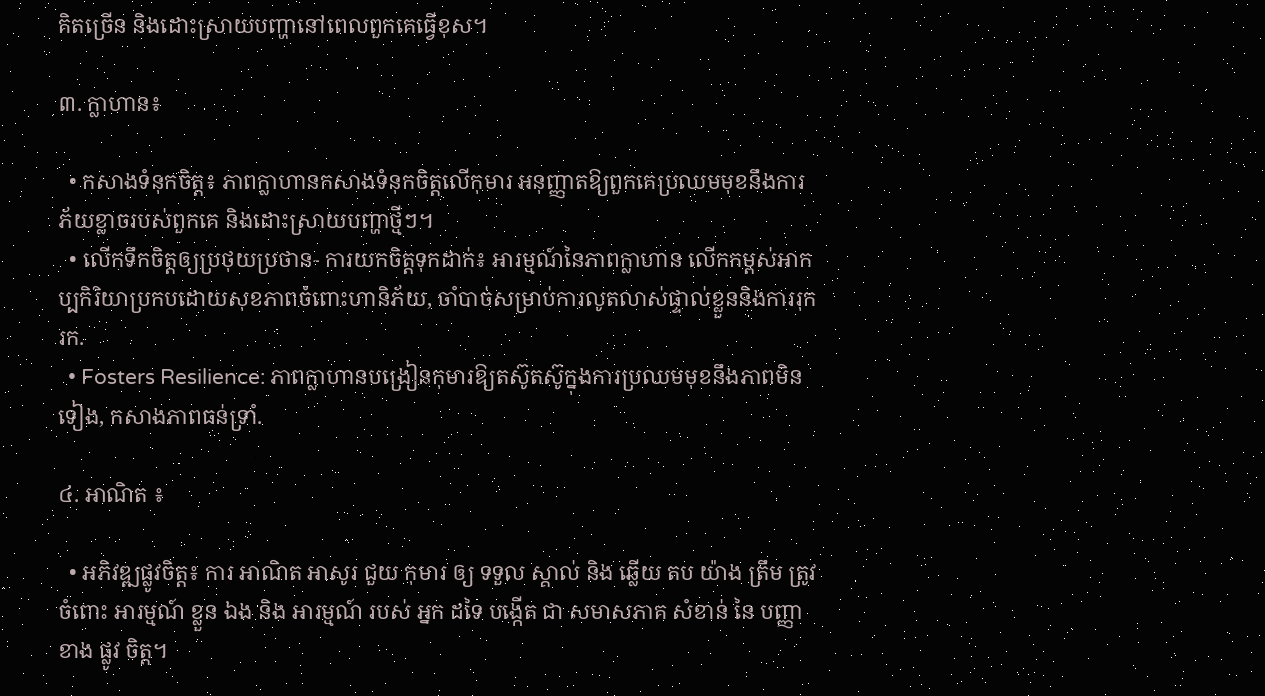គិតច្រើន និងដោះស្រាយបញ្ហានៅពេលពួកគេធ្វើខុស។

៣. ក្លាហាន៖

  • កសាងទំនុកចិត្ត៖ ភាពក្លាហានកសាងទំនុកចិត្តលើកុមារ អនុញ្ញាតឱ្យពួកគេប្រឈមមុខនឹងការភ័យខ្លាចរបស់ពួកគេ និងដោះស្រាយបញ្ហាថ្មីៗ។
  • លើកទឹកចិត្តឲ្យប្រថុយប្រថាន- ការយកចិត្ដទុកដាក់៖ អារម្មណ៍នៃភាពក្លាហាន លើកកម្ពស់អាកប្បកិរិយាប្រកបដោយសុខភាពចំពោះហានិភ័យ, ចាំបាច់សម្រាប់ការលូតលាស់ផ្ទាល់ខ្លួននិងការរុករក.
  • Fosters Resilience: ភាពក្លាហានបង្រៀនកុមារឱ្យតស៊ូតស៊ូក្នុងការប្រឈមមុខនឹងភាពមិនទៀង, កសាងភាពធន់ទ្រាំ.

៤. អាណិត ៖

  • អភិវឌ្ឍផ្លូវចិត្ត៖ ការ អាណិត អាសូរ ជួយ កុមារ ឲ្យ ទទួល ស្គាល់ និង ឆ្លើយ តប យ៉ាង ត្រឹម ត្រូវ ចំពោះ អារម្មណ៍ ខ្លួន ឯង និង អារម្មណ៍ របស់ អ្នក ដទៃ បង្កើត ជា សមាសភាគ សំខាន់ នៃ បញ្ញា ខាង ផ្លូវ ចិត្ត។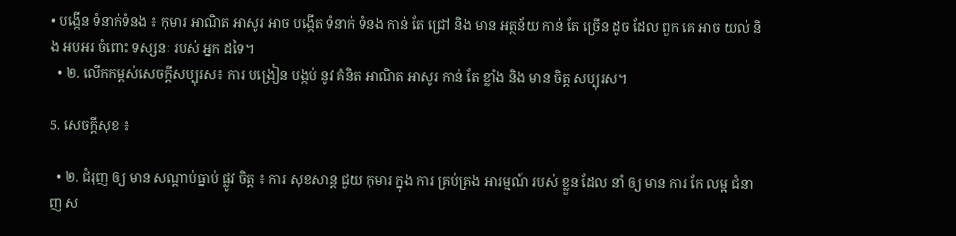• បង្កើន ទំនាក់ទំនង ៖ កុមារ អាណិត អាសូរ អាច បង្កើត ទំនាក់ ទំនង កាន់ តែ ជ្រៅ និង មាន អត្ថន័យ កាន់ តែ ច្រើន ដូច ដែល ពួក គេ អាច យល់ និង អបអរ ចំពោះ ទស្សនៈ របស់ អ្នក ដទៃ។
  • ២. លើកកម្ពស់សេចក្តីសប្បុរស៖ ការ បង្រៀន បង្កប់ នូវ គំនិត អាណិត អាសូរ កាន់ តែ ខ្លាំង និង មាន ចិត្ត សប្បុរស។

5. សេចក្តីសុខ ៖

  • ២. ជំរុញ ឲ្យ មាន សណ្ដាប់ធ្នាប់ ផ្លូវ ចិត្ត ៖ ការ សុខសាន្ត ជួយ កុមារ ក្នុង ការ គ្រប់គ្រង អារម្មណ៍ របស់ ខ្លួន ដែល នាំ ឲ្យ មាន ការ កែ លម្អ ជំនាញ ស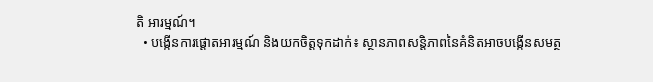តិ អារម្មណ៍។
  • បង្កើនការផ្តោតអារម្មណ៍ និងយកចិត្តទុកដាក់៖ ស្ថានភាពសន្តិភាពនៃគំនិតអាចបង្កើនសមត្ថ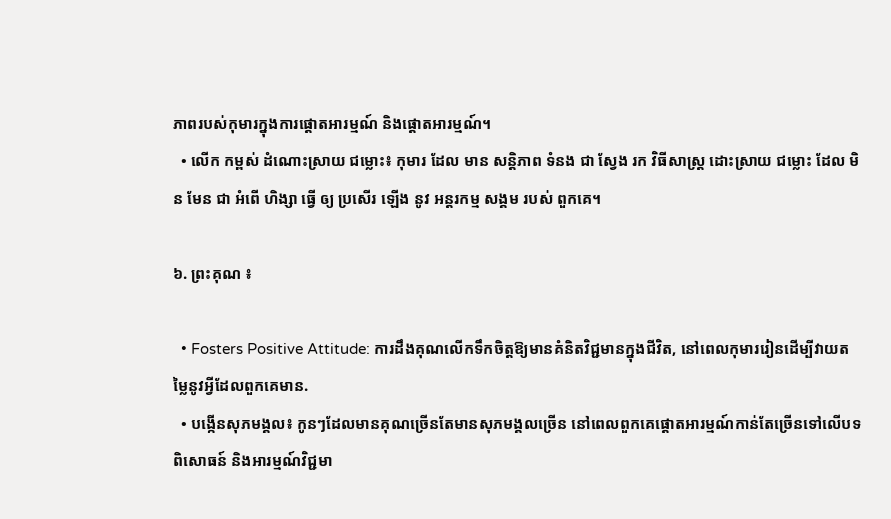ភាពរបស់កុមារក្នុងការផ្តោតអារម្មណ៍ និងផ្តោតអារម្មណ៍។
  • លើក កម្ពស់ ដំណោះស្រាយ ជម្លោះ៖ កុមារ ដែល មាន សន្តិភាព ទំនង ជា ស្វែង រក វិធីសាស្ត្រ ដោះស្រាយ ជម្លោះ ដែល មិន មែន ជា អំពើ ហិង្សា ធ្វើ ឲ្យ ប្រសើរ ឡើង នូវ អន្តរកម្ម សង្គម របស់ ពួកគេ។

៦. ព្រះគុណ ៖

  • Fosters Positive Attitude: ការដឹងគុណលើកទឹកចិត្តឱ្យមានគំនិតវិជ្ជមានក្នុងជីវិត, នៅពេលកុមាររៀនដើម្បីវាយតម្លៃនូវអ្វីដែលពួកគេមាន.
  • បង្កើនសុភមង្គល៖ កូនៗដែលមានគុណច្រើនតែមានសុភមង្គលច្រើន នៅពេលពួកគេផ្ដោតអារម្មណ៍កាន់តែច្រើនទៅលើបទពិសោធន៍ និងអារម្មណ៍វិជ្ជមា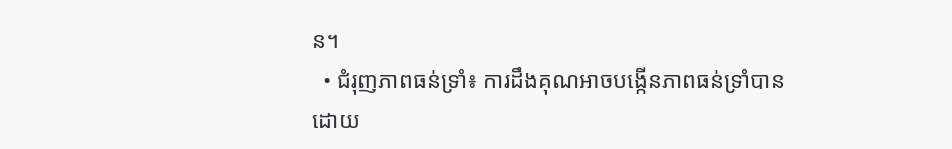ន។
  • ជំរុញភាពធន់ទ្រាំ៖ ការដឹងគុណអាចបង្កើនភាពធន់ទ្រាំបាន ដោយ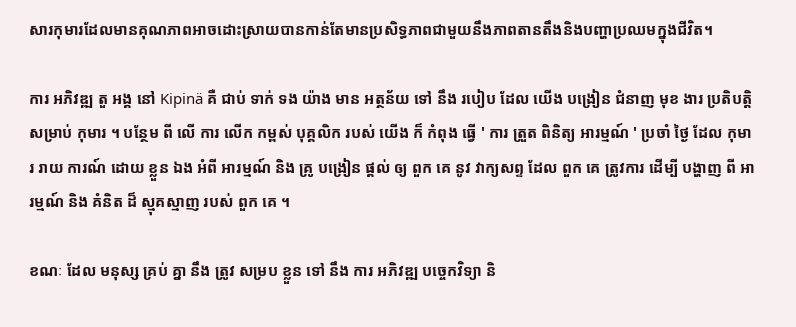សារកុមារដែលមានគុណភាពអាចដោះស្រាយបានកាន់តែមានប្រសិទ្ធភាពជាមួយនឹងភាពតានតឹងនិងបញ្ហាប្រឈមក្នុងជីវិត។

ការ អភិវឌ្ឍ តួ អង្គ នៅ Kipinä គឺ ជាប់ ទាក់ ទង យ៉ាង មាន អត្ថន័យ ទៅ នឹង របៀប ដែល យើង បង្រៀន ជំនាញ មុខ ងារ ប្រតិបត្តិ សម្រាប់ កុមារ ។ បន្ថែម ពី លើ ការ លើក កម្ពស់ បុគ្គលិក របស់ យើង ក៏ កំពុង ធ្វើ ' ការ ត្រួត ពិនិត្យ អារម្មណ៍ ' ប្រចាំ ថ្ងៃ ដែល កុមារ រាយ ការណ៍ ដោយ ខ្លួន ឯង អំពី អារម្មណ៍ និង គ្រូ បង្រៀន ផ្តល់ ឲ្យ ពួក គេ នូវ វាក្យសព្ទ ដែល ពួក គេ ត្រូវការ ដើម្បី បង្ហាញ ពី អារម្មណ៍ និង គំនិត ដ៏ ស្មុគស្មាញ របស់ ពួក គេ ។

ខណៈ ដែល មនុស្ស គ្រប់ គ្នា នឹង ត្រូវ សម្រប ខ្លួន ទៅ នឹង ការ អភិវឌ្ឍ បច្ចេកវិទ្យា និ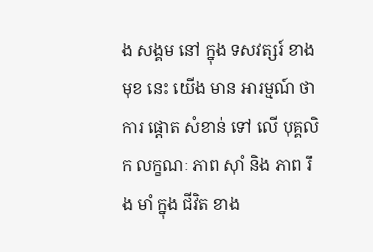ង សង្គម នៅ ក្នុង ទសវត្សរ៍ ខាង មុខ នេះ យើង មាន អារម្មណ៍ ថា ការ ផ្តោត សំខាន់ ទៅ លើ បុគ្គលិក លក្ខណៈ ភាព ស៊ាំ និង ភាព រឹង មាំ ក្នុង ជីវិត ខាង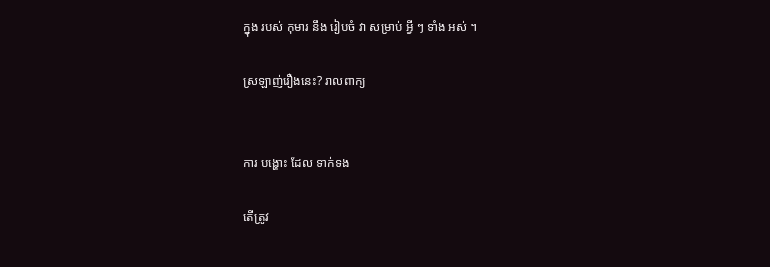ក្នុង របស់ កុមារ នឹង រៀបចំ វា សម្រាប់ អ្វី ៗ ទាំង អស់ ។

ស្រឡាញ់រឿងនេះ? រាលពាក្យ


ការ បង្ហោះ ដែល ទាក់ទង

តើត្រូវ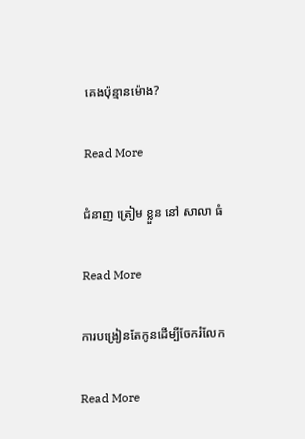គេងប៉ុន្មានម៉ោង?

Read More

ជំនាញ ត្រៀម ខ្លួន នៅ សាលា ធំ

Read More

ការបង្រៀនតែកូនដើម្បីចែករំលែក

Read More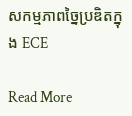សកម្មភាពច្នៃប្រឌិតក្នុង ECE

Read More